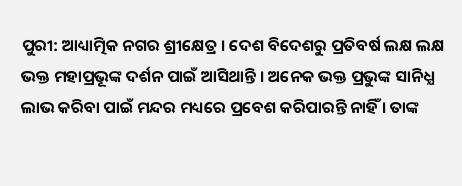ପୁରୀ: ଆଧ୍ୟାତ୍ମିକ ନଗର ଶ୍ରୀକ୍ଷେତ୍ର । ଦେଶ ବିଦେଶରୁ ପ୍ରତିବର୍ଷ ଲକ୍ଷ ଲକ୍ଷ ଭକ୍ତ ମହାପ୍ରଭୂଙ୍କ ଦର୍ଶନ ପାଇଁ ଆସିଥାନ୍ତି । ଅନେକ ଭକ୍ତ ପ୍ରଭୁଙ୍କ ସାନିଧ୍ଯ ଲାଭ କରିବା ପାଇଁ ମନ୍ଦର ମଧ୍ୟରେ ପ୍ରବେଶ କରିପାରନ୍ତି ନାହିଁ । ତାଙ୍କ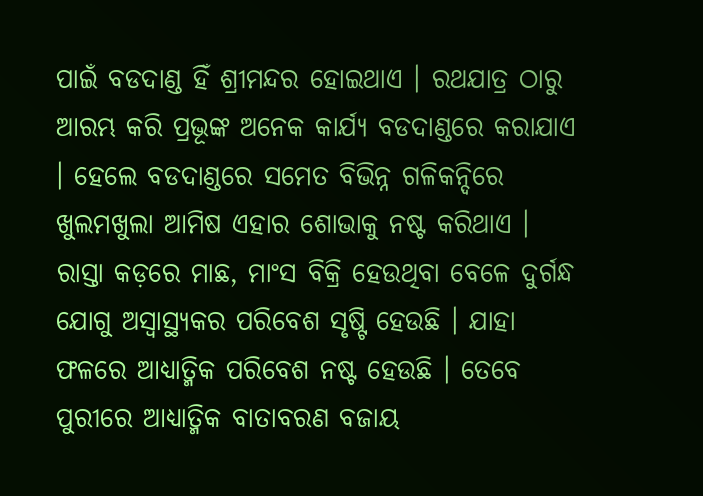ପାଇଁ ବଡଦାଣ୍ଡ ହିଁ ଶ୍ରୀମନ୍ଦର ହୋଇଥାଏ । ରଥଯାତ୍ର ଠାରୁ ଆରମ୍ଭ କରି ପ୍ରଭୂଙ୍କ ଅନେକ କାର୍ଯ୍ୟ ବଡଦାଣ୍ଡରେ କରାଯାଏ । ହେଲେ ବଡଦାଣ୍ଡରେ ସମେତ ବିଭିନ୍ନ ଗଳିକନ୍ଦିରେ ଖୁଲମଖୁଲା ଆମିଷ ଏହାର ଶୋଭାକୁ ନଷ୍ଟ କରିଥାଏ ।
ରାସ୍ତା କଡ଼ରେ ମାଛ, ମାଂସ ବିକ୍ରି ହେଉଥିବା ବେଳେ ଦୁର୍ଗନ୍ଧ ଯୋଗୁ ଅସ୍ୱାସ୍ଥ୍ୟକର ପରିବେଶ ସୃଷ୍ଟି ହେଉଛି । ଯାହା ଫଳରେ ଆଧ୍ୟାତ୍ମିକ ପରିବେଶ ନଷ୍ଟ ହେଉଛି । ତେବେ ପୁରୀରେ ଆଧ୍ୟାତ୍ମିକ ବାତାବରଣ ବଜାୟ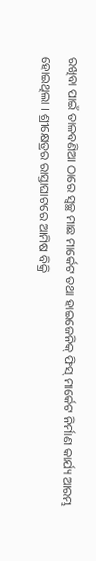ରଖିବା ପାଇଁ ତାଳବଣିଆ ଠାରେ ସ୍ବଚ୍ଛ ମାଛ ମାର୍କେଟ ତଥା ହାଇଜେନିକ୍ ଫିସ୍ ମାର୍କେଟ ନିର୍ମାଣ କାର୍ଯ୍ୟ ଆରମ୍ଭ ହୋଇଥିଲା । ଶ୍ରୀକ୍ଷେତ୍ରର ରାସ୍ତାଘାଟରେ ଆମିଷ ବିକ୍ରି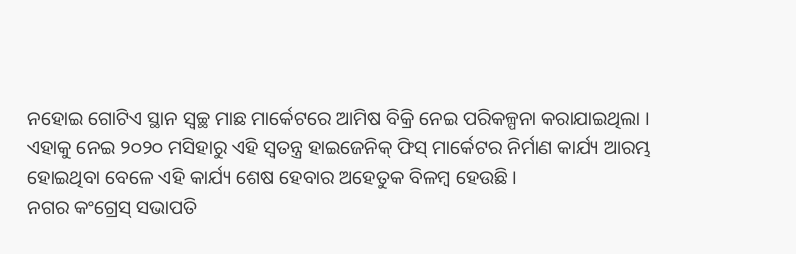ନହୋଇ ଗୋଟିଏ ସ୍ଥାନ ସ୍ବଚ୍ଛ ମାଛ ମାର୍କେଟରେ ଆମିଷ ବିକ୍ରି ନେଇ ପରିକଳ୍ପନା କରାଯାଇଥିଲା । ଏହାକୁ ନେଇ ୨୦୨୦ ମସିହାରୁ ଏହି ସ୍ବତନ୍ତ୍ର ହାଇଜେନିକ୍ ଫିସ୍ ମାର୍କେଟର ନିର୍ମାଣ କାର୍ଯ୍ୟ ଆରମ୍ଭ ହୋଇଥିବା ବେଳେ ଏହି କାର୍ଯ୍ୟ ଶେଷ ହେବାର ଅହେତୁକ ବିଳମ୍ବ ହେଉଛି ।
ନଗର କଂଗ୍ରେସ୍ ସଭାପତି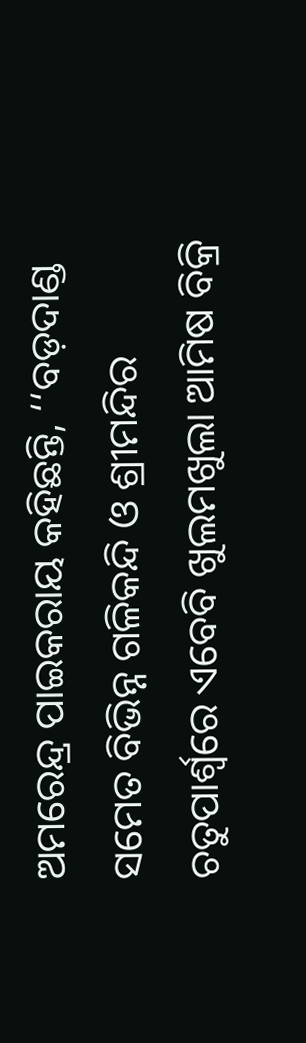ଅମରେନ୍ଦ୍ର ପାଇକରାୟ କହିଛନ୍ତି, ‘‘ବଡ଼ଦାଣ୍ଡ ସମେତ ବିଭିନ୍ନ ଗଳିକନ୍ଦି ଓ ଶ୍ରୀମନ୍ଦିର ଚତୁପାର୍ଶ୍ବରେ ଏବେବି ଖୁଲମଖୁଲା ଆମିଷ ବିକ୍ରି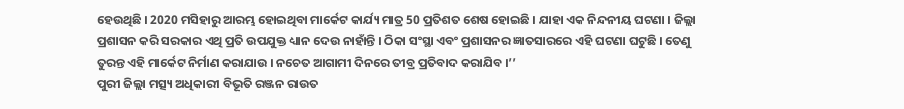ହେଉଥିଛି । 2020 ମସିହାରୁ ଆରମ୍ଭ ହୋଇଥିବା ମାର୍କେଟ କାର୍ଯ୍ୟ ମାତ୍ର 50 ପ୍ରତିଶତ ଶେଷ ହୋଇଛି । ଯାହା ଏକ ନିନ୍ଦନୀୟ ଘଟଣା । ଜିଲ୍ଲା ପ୍ରଶାସନ କରି ସରକାର ଏଥି ପ୍ରତି ଉପଯୁକ୍ତ ଧ୍ୟାନ ଦେଉ ନାହାଁନ୍ତି । ଠିକା ସଂସ୍ଥା ଏବଂ ପ୍ରଶାସନର ଜ୍ଞାତସାରରେ ଏହି ଘଟଣା ଘଟୁଛି । ତେଣୁ ତୁରନ୍ତ ଏହି ମାର୍କେଟ ନିର୍ମାଣ କରାଯାଉ । ନଚେତ ଆଗାମୀ ଦିନରେ ତୀବ୍ର ପ୍ରତିବାଦ କରାଯିବ ।’’
ପୁରୀ ଜିଲ୍ଲା ମତ୍ସ୍ୟ ଅଧିକାରୀ ବିଭୂତି ରଞ୍ଜନ ରାଉତ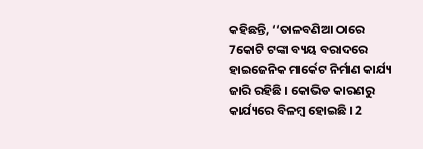କହିଛନ୍ତି, ‘‘ତାଳବଣିଆ ଠାରେ 7କୋଟି ଟଙ୍କା ବ୍ୟୟ ବରାଦରେ ହାଇଜେନିକ ମାର୍କେଟ ନିର୍ମାଣ କାର୍ଯ୍ୟ ଜାରି ରହିଛି । କୋଭିଡ କାରଣରୁ କାର୍ଯ୍ୟରେ ବିଳମ୍ବ ହୋଇଛି । 2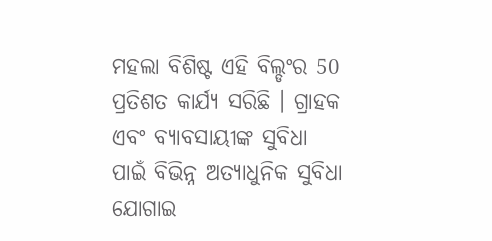ମହଲା ବିଶିଷ୍ଟ ଏହି ବିଲ୍ଡଂର 50 ପ୍ରତିଶତ କାର୍ଯ୍ୟ ସରିଛି । ଗ୍ରାହକ ଏବଂ ବ୍ୟାବସାୟୀଙ୍କ ସୁବିଧା ପାଇଁ ବିଭିନ୍ନ ଅତ୍ୟାଧୁନିକ ସୁବିଧା ଯୋଗାଇ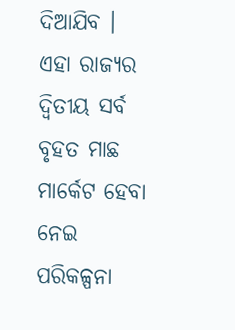ଦିଆଯିବ । ଏହା ରାଜ୍ୟର ଦ୍ବିତୀୟ ସର୍ବ ବୃହତ ମାଛ ମାର୍କେଟ ହେବା ନେଇ ପରିକଳ୍ପନା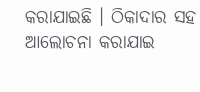କରାଯାଇଛି । ଠିକାଦାର ସହ ଆଲୋଚନା କରାଯାଇ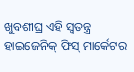ଖୁବଶୀଘ୍ର ଏହି ସ୍ବତନ୍ତ୍ର ହାଇଜେନିକ୍ ଫିସ୍ ମାର୍କେଟର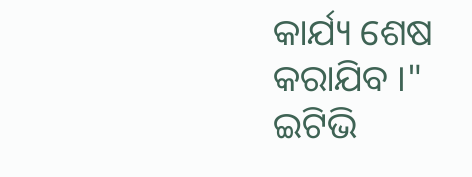କାର୍ଯ୍ୟ ଶେଷ କରାଯିବ ।"
ଇଟିଭି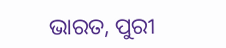ଭାରତ, ପୁରୀ